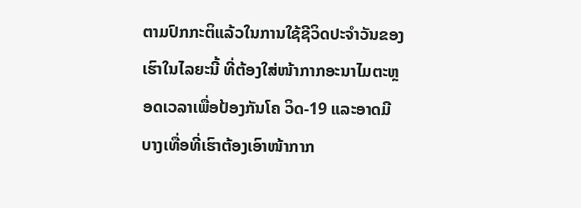ຕາມປົກກະຕິແລ້ວໃນການໃຊ້ຊີວິດປະຈໍາວັນຂອງເຮົາໃນໄລຍະນີ້ ທີ່ຕ້ອງໃສ່ໜ້າກາກອະນາໄມຕະຫຼອດເວລາເພື່ອປ້ອງກັນໂຄ ວິດ-19 ແລະອາດມີບາງເທື່ອທີ່ເຮົາຕ້ອງເອົາໜ້າກາກ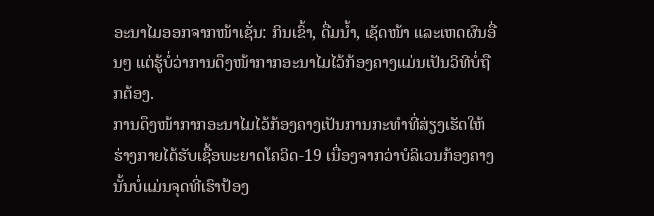ອະນາໄມອອກຈາກໜ້າເຊັ່ນ: ກິນເຂົ້າ, ດື່ມນໍ້າ, ເຊັດໜ້າ ແລະເຫດຜົນອື່ນໆ ແຕ່ຮູ້ບໍ່ວ່າການດຶງໜ້າກາກອະນາໄມໄວ້ກ້ອງຄາງແມ່ນເປັນວິທີບໍ່ຖືກຕ້ອງ.
ການດຶງໜ້າກາກອະນາໄມໄວ້ກ້ອງຄາງເປັນການກະທໍາທີ່ສ່ຽງເຮັດໃຫ້ຮ່າງກາຍໄດ້ຮັບເຊື້ອພະຍາດໂຄວິດ-19 ເນື່ອງຈາກວ່າບໍລິເວນກ້ອງຄາງນັ້ນບໍ່ແມ່ນຈຸດທີ່ເຮົາປ້ອງ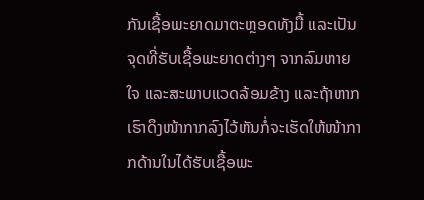ກັນເຊື້ອພະຍາດມາຕະຫຼອດທັງມື້ ແລະເປັນຈຸດທີ່ຮັບເຊື້ອພະຍາດຕ່າງໆ ຈາກລົມຫາຍໃຈ ແລະສະພາບແວດລ້ອມຂ້າງ ແລະຖ້າຫາກເຮົາດຶງໜ້າກາກລົງໄວ້ຫັນກໍ່ຈະເຮັດໃຫ້ໜ້າກາກດ້ານໃນໄດ້ຮັບເຊື້ອພະ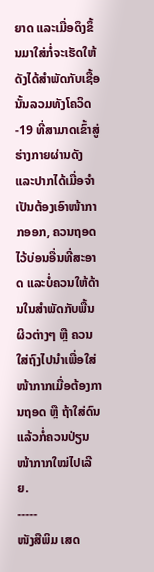ຍາດ ແລະເມື່ອດຶງຂຶ້ນມາໃສ່ກໍ່ຈະເຮັດໃຫ້ດັງໄດ້ສໍາພັດກັບເຊື້ອນັ້ນລວມທັງໂຄວິດ-19 ທີ່ສາມາດເຂົ້າສູ່ຮ່າງກາຍຜ່ານດັງ ແລະປາກໄດ້ເມື່ອຈໍາເປັນຕ້ອງເອົາໜ້າກາກອອກ, ຄວນຖອດໄວ້ບ່ອນອື່ນທີ່ສະອາດ ແລະບໍ່ຄວນໃຫ້ດ້ານໃນສໍາພັດກັບພື້ນຜິວຕ່າງໆ ຫຼື ຄວນໃສ່ຖົງໄປນໍາເພື່ອໃສ່ໜ້າກາກເມື່ອຕ້ອງການຖອດ ຫຼື ຖ້າໃສ່ດົນແລ້ວກໍ່ຄວນປ່ຽນໜ້າກາກໃໝ່ໄປເລີຍ.
-----
ໜັງສືພິມ ເສດ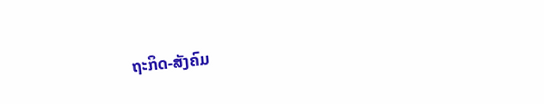ຖະກິດ-ສັງຄົມ